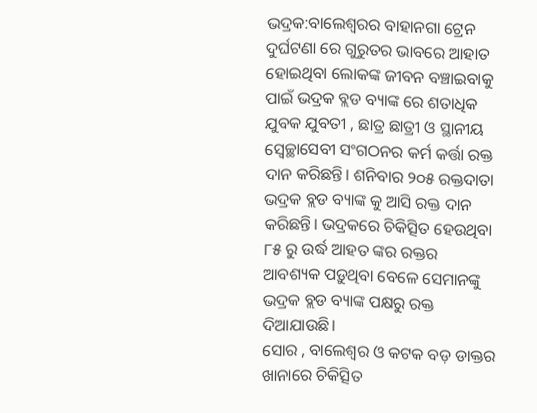ଭଦ୍ରକ:ବାଲେଶ୍ଵରର ବାହାନଗା ଟ୍ରେନ ଦୁର୍ଘଟଣା ରେ ଗୁରୁତର ଭାବରେ ଆହାତ ହୋଇଥିବା ଲୋକଙ୍କ ଜୀବନ ବଞ୍ଚାଇବାକୁ ପାଇଁ ଭଦ୍ରକ ବ୍ଲଡ ବ୍ୟାଙ୍କ ରେ ଶତାଧିକ ଯୁବକ ଯୁବତୀ , ଛାତ୍ର ଛାତ୍ରୀ ଓ ସ୍ଥାନୀୟ ସ୍ଵେଚ୍ଛାସେବୀ ସଂଗଠନର କର୍ମ କର୍ତ୍ତା ରକ୍ତ ଦାନ କରିଛନ୍ତି। ଶନିବାର ୨୦୫ ରକ୍ତଦାତା ଭଦ୍ରକ ବ୍ଲଡ ବ୍ୟାଙ୍କ କୁ ଆସି ରକ୍ତ ଦାନ କରିଛନ୍ତି। ଭଦ୍ରକରେ ଚିକିତ୍ସିତ ହେଉଥିବା ୮୫ ରୁ ଉର୍ଦ୍ଧ ଆହତ ଙ୍କର ରକ୍ତର ଆବଶ୍ୟକ ପଡ଼ୁଥିବା ବେଳେ ସେମାନଙ୍କୁ ଭଦ୍ରକ ବ୍ଲଡ ବ୍ୟାଙ୍କ ପକ୍ଷରୁ ରକ୍ତ ଦିଆଯାଉଛି।
ସୋର , ବାଲେଶ୍ଵର ଓ କଟକ ବଡ଼ ଡାକ୍ତର ଖାନାରେ ଚିକିତ୍ସିତ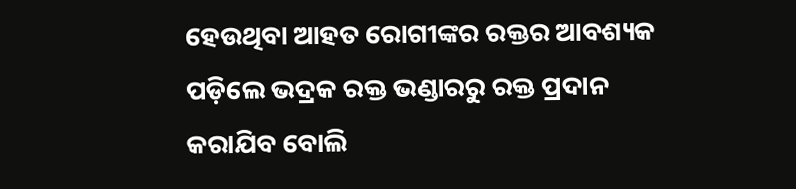ହେଉଥିବା ଆହତ ରୋଗୀଙ୍କର ରକ୍ତର ଆବଶ୍ୟକ ପଡ଼ିଲେ ଭଦ୍ରକ ରକ୍ତ ଭଣ୍ଡାରରୁ ରକ୍ତ ପ୍ରଦାନ କରାଯିବ ବୋଲି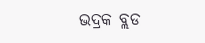ଭଦ୍ରକ ବ୍ଲଡ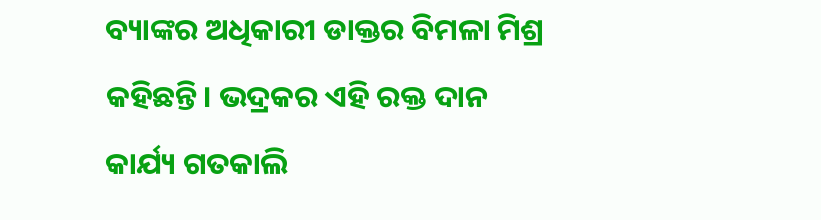ବ୍ୟାଙ୍କର ଅଧିକାରୀ ଡାକ୍ତର ବିମଳା ମିଶ୍ର କହିଛନ୍ତି। ଭଦ୍ରକର ଏହି ରକ୍ତ ଦାନ କାର୍ଯ୍ୟ ଗତକାଲି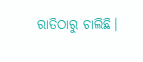ରାତିଠାରୁ ଚାଲିଛି।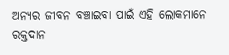ଅନ୍ୟର ଜୀବନ ବଞ୍ଚାଇବା ପାଇଁ ଏହି ଲୋକମାନେ ରକ୍ତଦାନ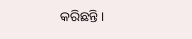କରିଛନ୍ତି।